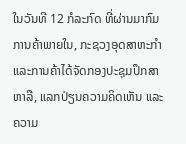ໃນວັນທີ 12 ກໍລະກົດ ທີ່ຜ່ານມາກົມການຄ້າພາຍໃນ, ກະຊວງອຸດສາຫະກໍາ ແລະການຄ້າໄດ້ຈັດກອງປະຊຸມປຶກສາຫາລື, ແລກປ່ຽນຄວາມຄິດເຫັນ ແລະຄວາມ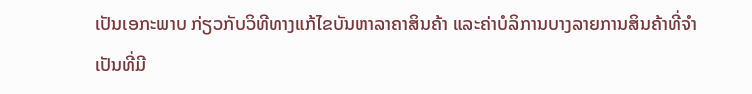ເປັນເອກະພາບ ກ່ຽວກັບວິທີທາງແກ້ໄຂບັນຫາລາຄາສິນຄ້າ ແລະຄ່າບໍລິການບາງລາຍການສິນຄ້າທີ່ຈໍາເປັນທີ່ມີ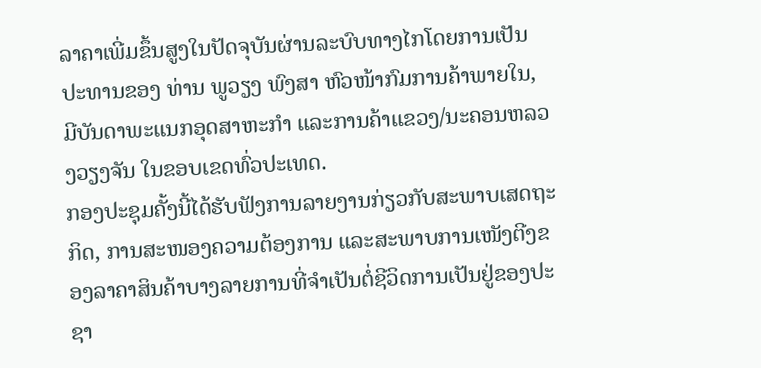ລາຄາເພີ່ມຂຶ້ນສູງໃນປັດຈຸບັນຜ່ານລະບົບທາງໄກໂດຍການເປັນປະທານຂອງ ທ່ານ ພູວຽງ ພົງສາ ຫົວໜ້າກົມການຄ້າພາຍໃນ, ມີບັນດາພະແນກອຸດສາຫະກຳ ແລະການຄ້າແຂວງ/ນະຄອນຫລວງວຽງຈັນ ໃນຂອບເຂດທົ່ວປະເທດ.
ກອງປະຊຸມຄັ້ງນີ້ໄດ້ຮັບຟັງການລາຍງານກ່ຽວກັບສະພາບເສດຖະກິດ, ການສະໜອງຄວາມຕ້ອງການ ແລະສະພາບການເໜັງຕີງຂອງລາຄາສິນຄ້າບາງລາຍການທີ່ຈຳເປັນຕໍ່ຊີວິດການເປັນຢູ່ຂອງປະຊາ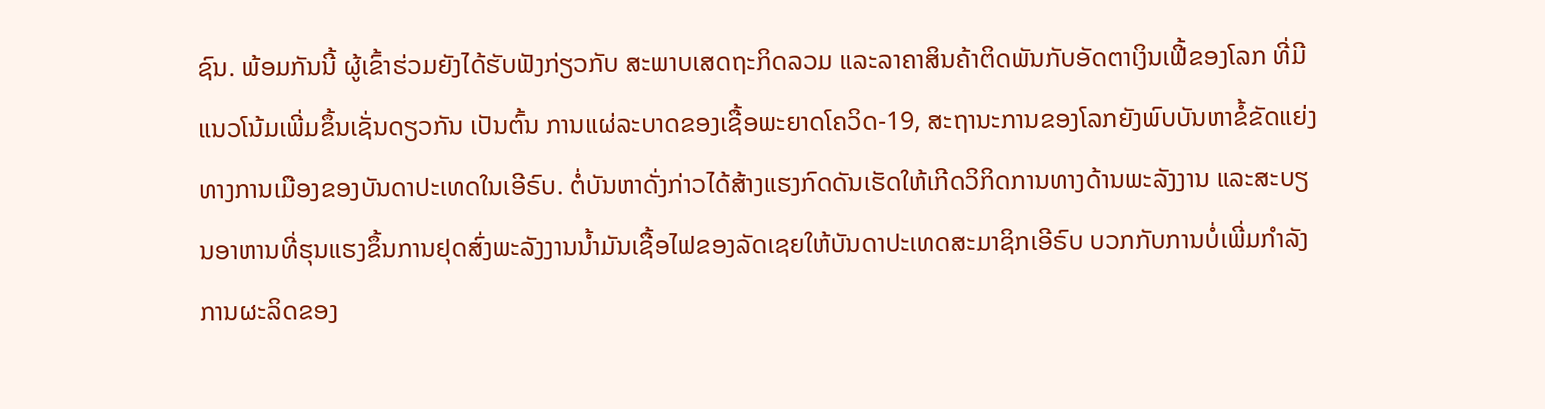ຊົນ. ພ້ອມກັນນີ້ ຜູ້ເຂົ້າຮ່ວມຍັງໄດ້ຮັບຟັງກ່ຽວກັບ ສະພາບເສດຖະກິດລວມ ແລະລາຄາສິນຄ້າຕິດພັນກັບອັດຕາເງິນເຟີ້ຂອງໂລກ ທີ່ມີແນວໂນ້ມເພີ່ມຂຶ້ນເຊັ່ນດຽວກັນ ເປັນຕົ້ນ ການແຜ່ລະບາດຂອງເຊື້ອພະຍາດໂຄວິດ-19, ສະຖານະການຂອງໂລກຍັງພົບບັນຫາຂໍ້ຂັດແຍ່ງທາງການເມືອງຂອງບັນດາປະເທດໃນເອີຣົບ. ຕໍ່ບັນຫາດັ່ງກ່າວໄດ້ສ້າງແຮງກົດດັນເຮັດໃຫ້ເກີດວິກິດການທາງດ້ານພະລັງງານ ແລະສະບຽນອາຫານທີ່ຮຸນແຮງຂຶ້ນການຢຸດສົ່ງພະລັງງານນໍ້າມັນເຊື້ອໄຟຂອງລັດເຊຍໃຫ້ບັນດາປະເທດສະມາຊິກເອີຣົບ ບວກກັບການບໍ່ເພີ່ມກໍາລັງການຜະລິດຂອງ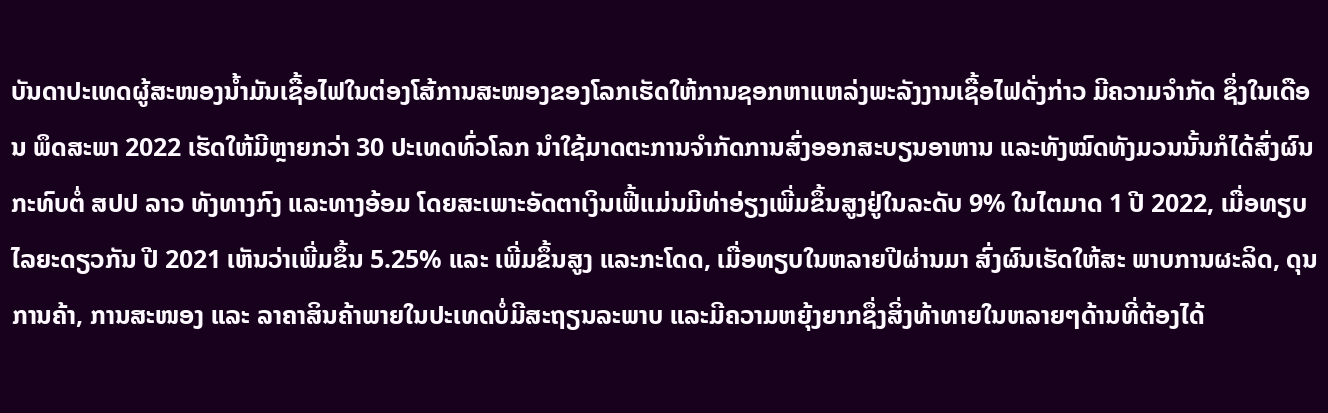ບັນດາປະເທດຜູ້ສະໜອງນໍ້າມັນເຊື້ອໄຟໃນຕ່ອງໂສ້ການສະໜອງຂອງໂລກເຮັດໃຫ້ການຊອກຫາແຫລ່ງພະລັງງານເຊື້ອໄຟດັ່ງກ່າວ ມີຄວາມຈໍາກັດ ຊຶ່ງໃນເດືອນ ພຶດສະພາ 2022 ເຮັດໃຫ້ມີຫຼາຍກວ່າ 30 ປະເທດທົ່ວໂລກ ນໍາໃຊ້ມາດຕະການຈໍາກັດການສົ່ງອອກສະບຽນອາຫານ ແລະທັງໝົດທັງມວນນັ້ນກໍໄດ້ສົ່ງຜົນກະທົບຕໍ່ ສປປ ລາວ ທັງທາງກົງ ແລະທາງອ້ອມ ໂດຍສະເພາະອັດຕາເງິນເຟີ້ແມ່ນມີທ່າອ່ຽງເພີ່ມຂຶ້ນສູງຢູ່ໃນລະດັບ 9% ໃນໄຕມາດ 1 ປີ 2022, ເມື່ອທຽບໄລຍະດຽວກັນ ປີ 2021 ເຫັນວ່າເພີ່ມຂຶ້ນ 5.25% ແລະ ເພີ່ມຂຶ້ນສູງ ແລະກະໂດດ, ເມື່ອທຽບໃນຫລາຍປີຜ່ານມາ ສົ່ງຜົນເຮັດໃຫ້ສະ ພາບການຜະລິດ, ດຸນການຄ້າ, ການສະໜອງ ແລະ ລາຄາສິນຄ້າພາຍໃນປະເທດບໍ່ມີສະຖຽນລະພາບ ແລະມີຄວາມຫຍຸ້ງຍາກຊຶ່ງສິ່ງທ້າທາຍໃນຫລາຍໆດ້ານທີ່ຕ້ອງໄດ້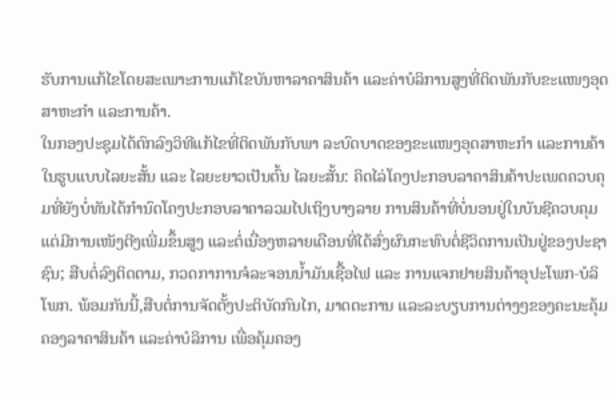ຮັບການແກ້ໄຂໂດຍສະເພາະການແກ້ໄຂບັນຫາລາຄາສິນຄ້າ ແລະຄ່າບໍລິການສູງທີ່ຕິດພັນກັບຂະແໜງອຸດສາຫະກຳ ແລະການຄ້າ.
ໃນກອງປະຊຸມໄດ້ຕົກລົງວິທີແກ້ໄຂທີ່ຕິດພັນກັບພາ ລະບົດບາດຂອງຂະແໜງອຸດສາຫະກໍາ ແລະການຄ້າ ໃນຮູບແບບໄລຍະສັ້ນ ແລະ ໄລຍະຍາວເປັນຕົ້ນ ໄລຍະສັ້ນ: ຄິດໄລ່ໂຄງປະກອບລາຄາສິນຄ້າປະເພດຄວບຄຸມທີ່ຍັງບໍ່ທັນໄດ້ກຳນົດໂຄງປະກອບລາຄາລວມໄປເຖິງບາງລາຍ ການສິນຄ້າທີ່ບໍ່ນອນຢູ່ໃນບັນຊີຄວບຄຸມແຕ່ມີການເໜັງຕີງເພີ່ມຂຶ້ນສູງ ແລະຕໍ່ເນື່ອງຫລາຍເດືອນທີ່ໄດ້ສົ່ງຜົນກະທົບຕໍ່ຊີວິດການເປັນຢູ່ຂອງປະຊາຊົນ; ສືບຕໍ່ລົງຕິດຕາມ, ກວດກາການຈໍລະຈອນນໍ້າມັນເຊື້ອໄຟ ແລະ ການແຈກຢາຍສິນຄ້າອຸປະໂພກ-ບໍລິໂພກ. ພ້ອມກັນນີ້,ສືບຕໍ່ການຈັດຕັ້ງປະຕິບັດກົນໄກ, ມາດຕະການ ແລະລະບຽບການຕ່າງໆຂອງຄະນະຄຸ້ມຄອງລາຄາສິນຄ້າ ແລະຄ່າບໍລິການ ເພື່ອຄຸ້ມຄອງ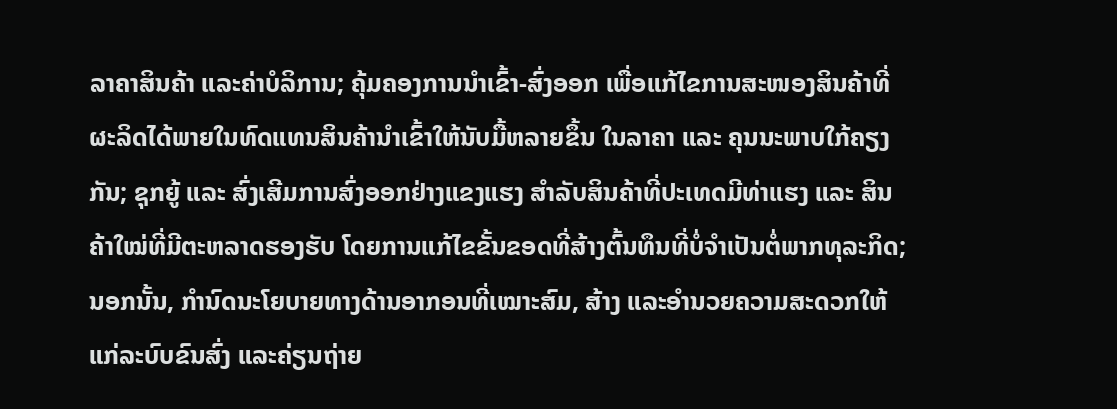ລາຄາສິນຄ້າ ແລະຄ່າບໍລິການ; ຄຸ້ມຄອງການນຳເຂົ້າ-ສົ່ງອອກ ເພື່ອແກ້ໄຂການສະໜອງສິນຄ້າທີ່ຜະລິດໄດ້ພາຍໃນທົດແທນສິນຄ້ານຳເຂົ້າໃຫ້ນັບມື້ຫລາຍຂຶ້ນ ໃນລາຄາ ແລະ ຄຸນນະພາບໃກ້ຄຽງກັນ; ຊຸກຍູ້ ແລະ ສົ່ງເສີມການສົ່ງອອກຢ່າງແຂງແຮງ ສໍາລັບສິນຄ້າທີ່ປະເທດມີທ່າແຮງ ແລະ ສິນຄ້າໃໝ່ທີ່ມີຕະຫລາດຮອງຮັບ ໂດຍການແກ້ໄຂຂັ້ນຂອດທີ່ສ້າງຕົ້ນທຶນທີ່ບໍ່ຈໍາເປັນຕໍ່ພາກທຸລະກິດ; ນອກນັ້ນ, ກຳນົດນະໂຍບາຍທາງດ້ານອາກອນທີ່ເໝາະສົມ, ສ້າງ ແລະອໍານວຍຄວາມສະດວກໃຫ້ແກ່ລະບົບຂົນສົ່ງ ແລະຄ່ຽນຖ່າຍ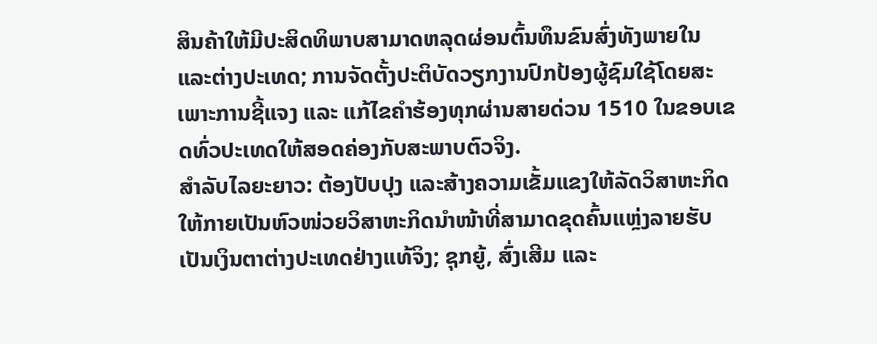ສິນຄ້າໃຫ້ມີປະສິດທິພາບສາມາດຫລຸດຜ່ອນຕົ້ນທຶນຂົນສົ່ງທັງພາຍໃນ ແລະຕ່າງປະເທດ; ການຈັດຕັ້ງປະຕິບັດວຽກງານປົກປ້ອງຜູ້ຊົມໃຊ້ໂດຍສະເພາະການຊີ້ແຈງ ແລະ ແກ້ໄຂຄຳຮ້ອງທຸກຜ່ານສາຍດ່ວນ 1510 ໃນຂອບເຂດທົ່ວປະເທດໃຫ້ສອດຄ່ອງກັບສະພາບຕົວຈິງ.
ສໍາລັບໄລຍະຍາວ: ຕ້ອງປັບປຸງ ແລະສ້າງຄວາມເຂັ້ມແຂງໃຫ້ລັດວິສາຫະກິດໃຫ້ກາຍເປັນຫົວໜ່ວຍວິສາຫະກິດນໍາໜ້າທີ່ສາມາດຂຸດຄົ້ນແຫຼ່ງລາຍຮັບເປັນເງິນຕາຕ່າງປະເທດຢ່າງແທ້ຈິງ; ຊຸກຍູ້, ສົ່ງເສີມ ແລະ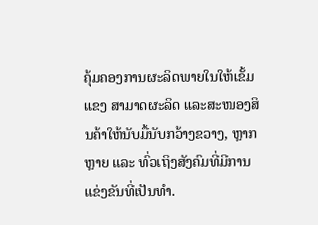ຄຸ້ມຄອງການຜະລິດພາຍໃນໃຫ້ເຂັ້ມແຂງ ສາມາດຜະລິດ ແລະສະໜອງສິນຄ້າໃຫ້ນັບມື້ນັບກວ້າງຂວາງ, ຫຼາກຫຼາຍ ແລະ ທົ່ວເຖິງສັງຄົມທີ່ມີການແຂ່ງຂັນທີ່ເປັນທໍາ.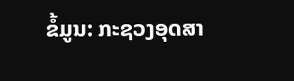ຂໍ້ມູນ: ກະຊວງອຸດສາ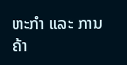ຫະກຳ ແລະ ການຄ້າ